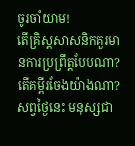ចូរចាំយាម!
តើគ្រិស្តសាសនិកគួរមានការប្រព្រឹត្តបែបណា? តើគម្ពីរចែងយ៉ាងណា?
សព្វថ្ងៃនេះ មនុស្សជា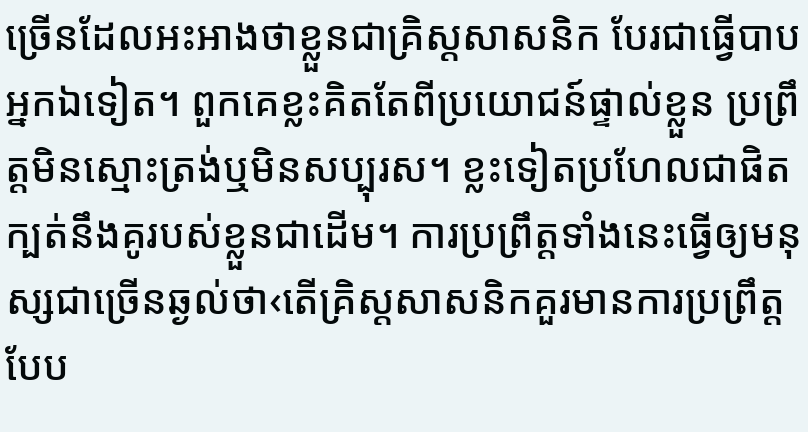ច្រើនដែលអះអាងថាខ្លួនជាគ្រិស្តសាសនិក បែរជាធ្វើបាបអ្នកឯទៀត។ ពួកគេខ្លះគិតតែពីប្រយោជន៍ផ្ទាល់ខ្លួន ប្រព្រឹត្តមិនស្មោះត្រង់ឬមិនសប្បុរស។ ខ្លះទៀតប្រហែលជាផិតក្បត់នឹងគូរបស់ខ្លួនជាដើម។ ការប្រព្រឹត្តទាំងនេះធ្វើឲ្យមនុស្សជាច្រើនឆ្ងល់ថា‹តើគ្រិស្តសាសនិកគួរមានការប្រព្រឹត្តបែប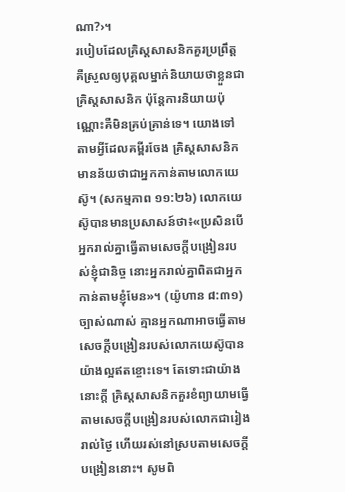ណា?›។
របៀបដែលគ្រិស្តសាសនិកគួរប្រព្រឹត្ត
គឺស្រួលឲ្យបុគ្គលម្នាក់និយាយថាខ្លួនជាគ្រិស្តសាសនិក ប៉ុន្តែការនិយាយប៉ុណ្ណោះគឺមិនគ្រប់គ្រាន់ទេ។ យោងទៅតាមអ្វីដែលគម្ពីរចែង គ្រិស្តសាសនិកមានន័យថាជាអ្នកកាន់តាមលោកយេស៊ូ។ (សកម្មភាព ១១:២៦) លោកយេស៊ូបានមានប្រសាសន៍ថា៖«ប្រសិនបើអ្នករាល់គ្នាធ្វើតាមសេចក្ដីបង្រៀនរបស់ខ្ញុំជានិច្ច នោះអ្នករាល់គ្នាពិតជាអ្នកកាន់តាមខ្ញុំមែន»។ (យ៉ូហាន ៨:៣១) ច្បាស់ណាស់ គ្មានអ្នកណាអាចធ្វើតាមសេចក្ដីបង្រៀនរបស់លោកយេស៊ូបានយ៉ាងល្អឥតខ្ចោះទេ។ តែទោះជាយ៉ាងនោះក្ដី គ្រិស្តសាសនិកគួរខំព្យាយាមធ្វើតាមសេចក្ដីបង្រៀនរបស់លោកជារៀងរាល់ថ្ងៃ ហើយរស់នៅស្របតាមសេចក្ដីបង្រៀននោះ។ សូមពិ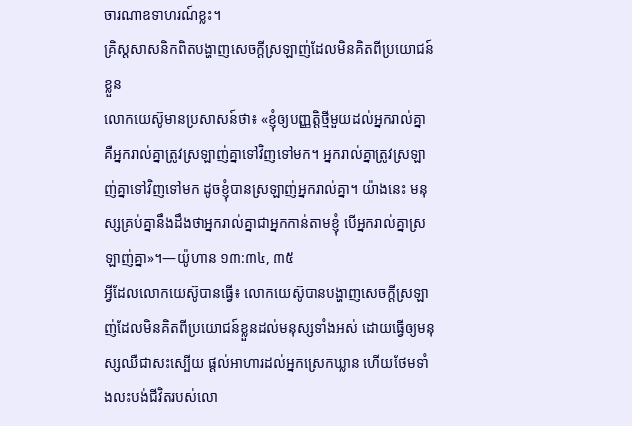ចារណាឧទាហរណ៍ខ្លះ។
គ្រិស្តសាសនិកពិតបង្ហាញសេចក្ដីស្រឡាញ់ដែលមិនគិតពីប្រយោជន៍ខ្លួន
លោកយេស៊ូមានប្រសាសន៍ថា៖ «ខ្ញុំឲ្យបញ្ញត្ដិថ្មីមួយដល់អ្នករាល់គ្នា គឺអ្នករាល់គ្នាត្រូវស្រឡាញ់គ្នាទៅវិញទៅមក។ អ្នករាល់គ្នាត្រូវស្រឡាញ់គ្នាទៅវិញទៅមក ដូចខ្ញុំបានស្រឡាញ់អ្នករាល់គ្នា។ យ៉ាងនេះ មនុស្សគ្រប់គ្នានឹងដឹងថាអ្នករាល់គ្នាជាអ្នកកាន់តាមខ្ញុំ បើអ្នករាល់គ្នាស្រឡាញ់គ្នា»។—យ៉ូហាន ១៣:៣៤, ៣៥
អ្វីដែលលោកយេស៊ូបានធ្វើ៖ លោកយេស៊ូបានបង្ហាញសេចក្ដីស្រឡាញ់ដែលមិនគិតពីប្រយោជន៍ខ្លួនដល់មនុស្សទាំងអស់ ដោយធ្វើឲ្យមនុស្សឈឺជាសះស្បើយ ផ្ដល់អាហារដល់អ្នកស្រេកឃ្លាន ហើយថែមទាំងលះបង់ជីវិតរបស់លោ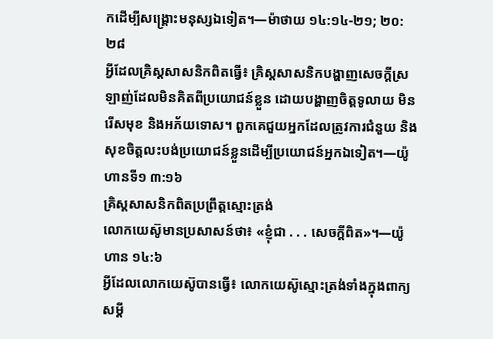កដើម្បីសង្គ្រោះមនុស្សឯទៀត។—ម៉ាថាយ ១៤:១៤-២១; ២០:២៨
អ្វីដែលគ្រិស្តសាសនិកពិតធ្វើ៖ គ្រិស្តសាសនិកបង្ហាញសេចក្ដីស្រឡាញ់ដែលមិនគិតពីប្រយោជន៍ខ្លួន ដោយបង្ហាញចិត្តទូលាយ មិនរើសមុខ និងអភ័យទោស។ ពួកគេជួយអ្នកដែលត្រូវការជំនួយ និងសុខចិត្តលះបង់ប្រយោជន៍ខ្លួនដើម្បីប្រយោជន៍អ្នកឯទៀត។—យ៉ូហានទី១ ៣:១៦
គ្រិស្តសាសនិកពិតប្រព្រឹត្តស្មោះត្រង់
លោកយេស៊ូមានប្រសាសន៍ថា៖ «ខ្ញុំជា . . . សេចក្ដីពិត»។—យ៉ូហាន ១៤:៦
អ្វីដែលលោកយេស៊ូបានធ្វើ៖ លោកយេស៊ូស្មោះត្រង់ទាំងក្នុងពាក្យសម្ដី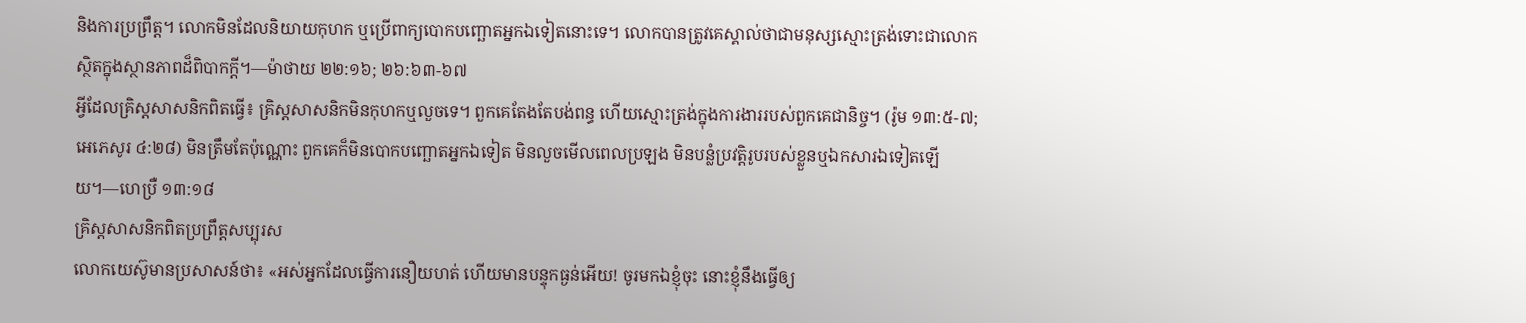និងការប្រព្រឹត្ត។ លោកមិនដែលនិយាយកុហក ឬប្រើពាក្យបោកបញ្ឆោតអ្នកឯទៀតនោះទេ។ លោកបានត្រូវគេស្គាល់ថាជាមនុស្សស្មោះត្រង់ទោះជាលោកស្ថិតក្នុងស្ថានភាពដ៏ពិបាកក្ដី។—ម៉ាថាយ ២២:១៦; ២៦:៦៣-៦៧
អ្វីដែលគ្រិស្តសាសនិកពិតធ្វើ៖ គ្រិស្តសាសនិកមិនកុហកឬលួចទេ។ ពួកគេតែងតែបង់ពន្ធ ហើយស្មោះត្រង់ក្នុងការងាររបស់ពួកគេជានិច្ច។ (រ៉ូម ១៣:៥-៧; អេភេសូរ ៤:២៨) មិនត្រឹមតែប៉ុណ្ណោះ ពួកគេក៏មិនបោកបញ្ឆោតអ្នកឯទៀត មិនលួចមើលពេលប្រឡង មិនបន្លំប្រវត្តិរូបរបស់ខ្លួនឬឯកសារឯទៀតឡើយ។—ហេប្រឺ ១៣:១៨
គ្រិស្តសាសនិកពិតប្រព្រឹត្តសប្បុរស
លោកយេស៊ូមានប្រសាសន៍ថា៖ «អស់អ្នកដែលធ្វើការនឿយហត់ ហើយមានបន្ទុកធ្ងន់អើយ! ចូរមកឯខ្ញុំចុះ នោះខ្ញុំនឹងធ្វើឲ្យ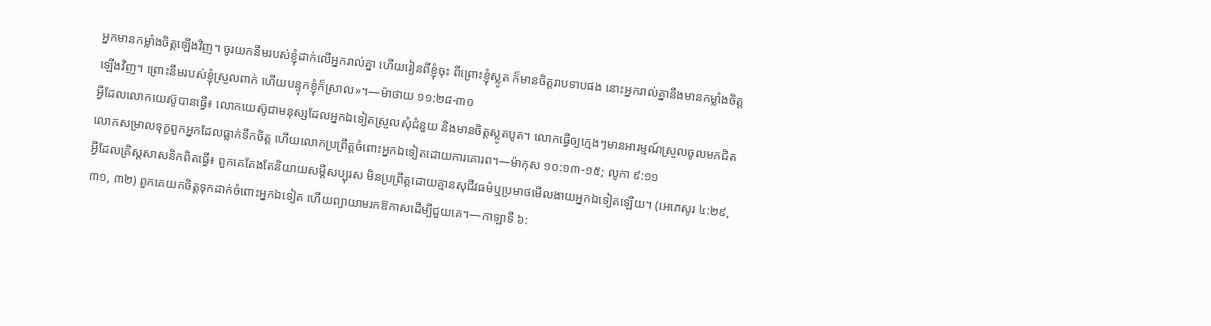អ្នកមានកម្លាំងចិត្តឡើងវិញ។ ចូរយកនឹមរបស់ខ្ញុំដាក់លើអ្នករាល់គ្នា ហើយរៀនពីខ្ញុំចុះ ពីព្រោះខ្ញុំស្លូត ក៏មានចិត្តរាបទាបផង នោះអ្នករាល់គ្នានឹងមានកម្លាំងចិត្តឡើងវិញ។ ព្រោះនឹមរបស់ខ្ញុំស្រួលពាក់ ហើយបន្ទុកខ្ញុំក៏ស្រាល»។—ម៉ាថាយ ១១:២៨-៣០
អ្វីដែលលោកយេស៊ូបានធ្វើ៖ លោកយេស៊ូជាមនុស្សដែលអ្នកឯទៀតស្រួលសុំជំនួយ និងមានចិត្តស្លូតបូត។ លោកធ្វើឲ្យក្មេងៗមានអារម្មណ៍ស្រួលចូលមកជិត លោកសម្រាលទុក្ខពួកអ្នកដែលធ្លាក់ទឹកចិត្ត ហើយលោកប្រព្រឹត្តចំពោះអ្នកឯទៀតដោយការគោរព។—ម៉ាកុស ១០:១៣-១៥; លូកា ៩:១១
អ្វីដែលគ្រិស្តសាសនិកពិតធ្វើ៖ ពួកគេតែងតែនិយាយសម្ដីសប្បុរស មិនប្រព្រឹត្តដោយគ្មានសុជីវធម៌ឬប្រមាថមើលងាយអ្នកឯទៀតឡើយ។ (អេភេសូរ ៤:២៩, ៣១, ៣២) ពួកគេយកចិត្តទុកដាក់ចំពោះអ្នកឯទៀត ហើយព្យាយាមរកឱកាសដើម្បីជួយគេ។—កាឡាទី ៦: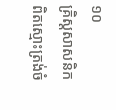១០
គ្រិស្តសាសនិកពិតស្មោះត្រង់ចំ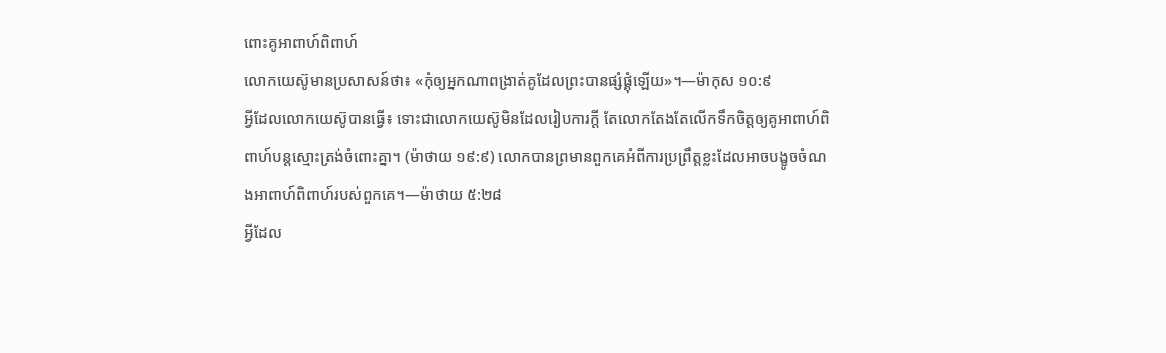ពោះគូអាពាហ៍ពិពាហ៍
លោកយេស៊ូមានប្រសាសន៍ថា៖ «កុំឲ្យអ្នកណាពង្រាត់គូដែលព្រះបានផ្សំផ្គុំឡើយ»។—ម៉ាកុស ១០:៩
អ្វីដែលលោកយេស៊ូបានធ្វើ៖ ទោះជាលោកយេស៊ូមិនដែលរៀបការក្ដី តែលោកតែងតែលើកទឹកចិត្តឲ្យគូអាពាហ៍ពិពាហ៍បន្តស្មោះត្រង់ចំពោះគ្នា។ (ម៉ាថាយ ១៩:៩) លោកបានព្រមានពួកគេអំពីការប្រព្រឹត្តខ្លះដែលអាចបង្ខូចចំណងអាពាហ៍ពិពាហ៍របស់ពួកគេ។—ម៉ាថាយ ៥:២៨
អ្វីដែល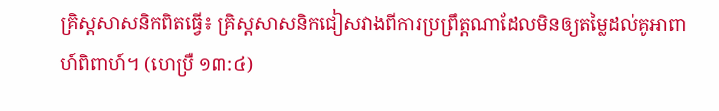គ្រិស្តសាសនិកពិតធ្វើ៖ គ្រិស្តសាសនិកជៀសវាងពីការប្រព្រឹត្តណាដែលមិនឲ្យតម្លៃដល់គូអាពាហ៍ពិពាហ៍។ (ហេប្រឺ ១៣:៤)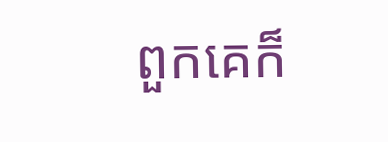ពួកគេក៏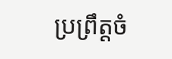ប្រព្រឹត្តចំ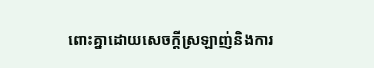ពោះគ្នាដោយសេចក្ដីស្រឡាញ់និងការ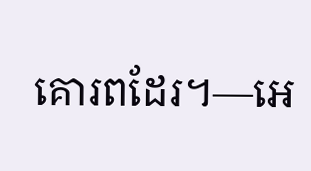គោរពដែរ។—អេ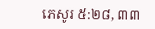ភេសូរ ៥:២៨, ៣៣